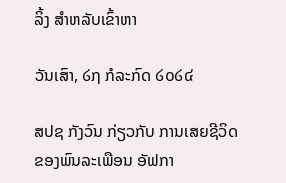ລິ້ງ ສຳຫລັບເຂົ້າຫາ

ວັນເສົາ, ໒໗ ກໍລະກົດ ໒໐໒໔

ສປຊ ກັງວົນ ກ່ຽວກັບ ການເສຍຊີວິດ ຂອງພົນລະເພືອນ ອັຟກາ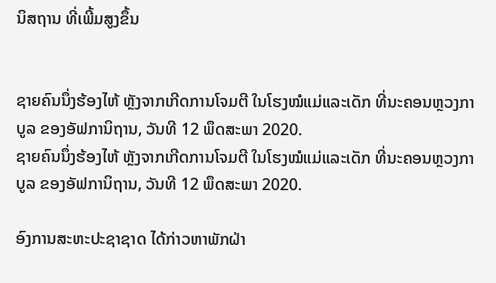ນິສຖານ ທີ່ເພີ້ມສູງຂຶ້ນ


ຊາຍຄົນນຶ່ງຮ້ອງໄຫ້ ຫຼັງຈາກເກີດການໂຈມຕີ ໃນໂຮງໝໍແມ່ແລະເດັກ ທີ່ນະຄອນຫຼວງກາບູລ ຂອງອັຟການິຖານ, ວັນທີ 12 ພຶດສະພາ 2020.
ຊາຍຄົນນຶ່ງຮ້ອງໄຫ້ ຫຼັງຈາກເກີດການໂຈມຕີ ໃນໂຮງໝໍແມ່ແລະເດັກ ທີ່ນະຄອນຫຼວງກາບູລ ຂອງອັຟການິຖານ, ວັນທີ 12 ພຶດສະພາ 2020.

ອົງການສະຫະປະຊາຊາດ ໄດ້ກ່າວຫາພັກຝ່າ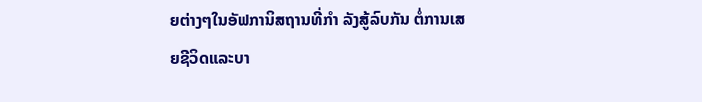ຍຕ່າງໆໃນອັຟການິສຖານທີ່ກຳ ລັງສູ້ລົບກັນ ຕໍ່ການເສຍຊີວິດແລະບາ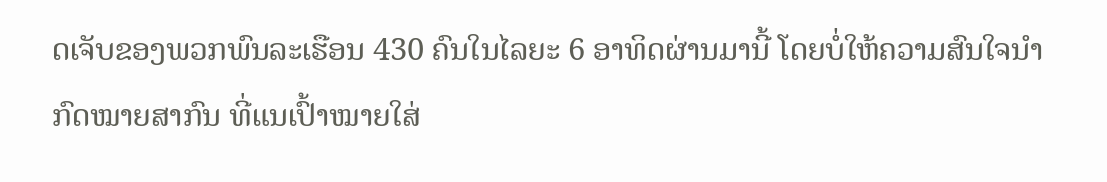ດເຈັບຂອງພວກພົນລະເຮືອນ 430 ຄົນໃນໄລຍະ 6 ອາທິດຜ່ານມານີ້ ໂດຍບໍ່ໃຫ້ຄວາມສົນໃຈນໍາກົດໝາຍສາກົນ ທີ່ແນເປົ້າໝາຍໃສ່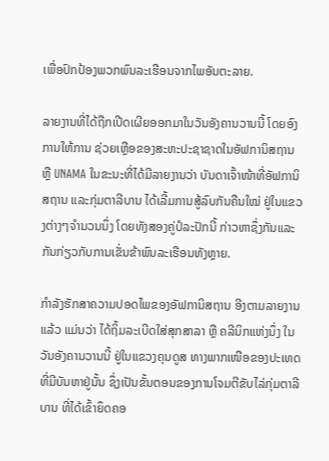ເພື່ອປົກປ້ອງພວກພົນລະເຮືອນຈາກໄພອັນຕະລາຍ.

ລາຍງານທີ່ໄດ້ຖືກເປີດເຜີຍອອກມາໃນວັນອັງຄານວານນີ້ ໂດຍອົງການໃຫ້ການ ຊ່ວຍເຫຼືອຂອງສະຫະປະຊາຊາດໃນອັຟການິສຖານ ຫຼື UNAMA ໃນຂະນະທີ່ໄດ້ມີລາຍງານວ່າ ບັນດາເຈົ້າໜ້າທີ່ອັຟການິສຖານ ແລະກຸ່ມຕາລີບານ ໄດ້ເລີ້ມການສູ້ລົບກັນຄືນໃໝ່ ຢູ່ໃນແຂວງຕ່າງໆຈຳນວນນຶ່ງ ໂດຍທັງສອງຄູ່ປໍລະປັກນີ້ ກ່າວຫາຊຶ່ງກັນແລະກັນກ່ຽວກັບການເຂັ່ນຂ້າພົນລະເຮືອນທັງຫຼາຍ.

ກຳລັງຮັກສາຄວາມປອດໄພຂອງອັຟການິສຖານ ອີງຕາມລາຍງານແລ້ວ ແມ່ນວ່າ ໄດ້ຖິ້ມລະເບີດໃສ່ສຸກສາລາ ຫຼື ຄລີນິກແຫ່ງນຶ່ງ ໃນວັນອັງຄານວານນີ້ ຢູ່ໃນແຂວງຄຸນດູສ ທາງພາກເໜືອຂອງປະເທດທີ່ມີບັນຫາຢູ່ນັ້ນ ຊຶ່ງເປັນຂັ້ນຕອນຂອງການໂຈມຕີຂັບໄລ່ກຸ່ມຕາລີບານ ທີ່ໄດ້ເຂົ້າຍຶດຄອ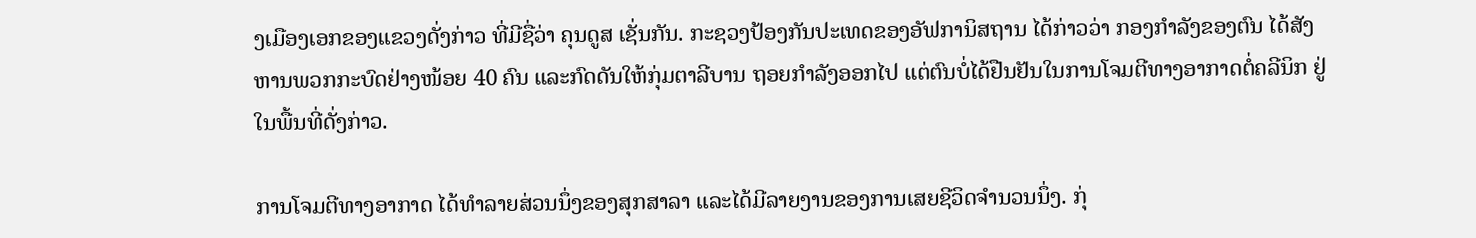ງເມືອງເອກຂອງແຂວງດັ່ງກ່າວ ທີ່ມີຊື່ວ່າ ຄຸນດູສ ເຊັ່ນກັນ. ກະຊວງປ້ອງກັນປະເທດຂອງອັຟການິສຖານ ໄດ້ກ່າວວ່າ ກອງກຳລັງຂອງຕົນ ໄດ້ສັງຫານພວກກະບົດຢ່າງໜ້ອຍ 40 ຄົນ ແລະກົດດັນໃຫ້ກຸ່ມຕາລີບານ ຖອຍກຳລັງອອກໄປ ແຕ່ຕົນບໍ່ໄດ້ຢືນຢັນໃນການໂຈມຕີທາງອາກາດຕໍ່ຄລີນິກ ຢູ່ໃນພື້ນທີ່ດັ່ງກ່າວ.

ການໂຈມຕີທາງອາກາດ ໄດ້ທຳລາຍສ່ວນນຶ່ງຂອງສຸກສາລາ ແລະໄດ້ມີລາຍງານຂອງການເສຍຊີວິດຈຳນວນນຶ່ງ. ກຸ່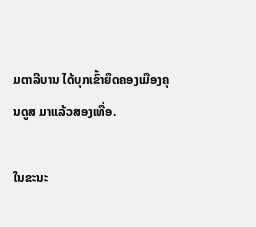ມຕາລີບານ ໄດ້ບຸກເຂົ້າຍຶດຄອງເມືອງຄຸນດູສ ມາແລ້ວສອງເທື່ອ.

ໃນຂະນະ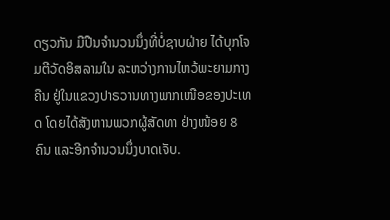ດຽວກັນ ມືປືນຈຳນວນນຶ່ງທີ່ບໍ່ຊາບຝ່າຍ ໄດ້ບຸກໂຈມຕີວັດອິສລາມໃນ ລະຫວ່າງການໄຫວ້ພະຍາມກາງຄືນ ຢູ່ໃນແຂວງປາຣວານທາງພາກເໜືອຂອງປະເທດ ໂດຍໄດ້ສັງຫານພວກຜູ້ສັດທາ ຢ່າງໜ້ອຍ 8 ຄົນ ແລະອີກຈຳນວນນຶ່ງບາດເຈັບ.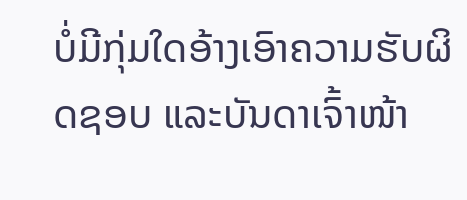ບໍ່ມີກຸ່ມໃດອ້າງເອົາຄວາມຮັບຜິດຊອບ ແລະບັນດາເຈົ້າໜ້າ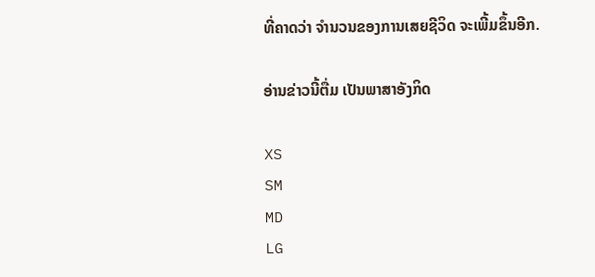ທີ່ຄາດວ່າ ຈຳນວນຂອງການເສຍຊີວິດ ຈະເພີ້ມຂຶ້ນອີກ.

ອ່ານຂ່າວນີ້ຕື່ມ ເປັນພາສາອັງກິດ

XS
SM
MD
LG